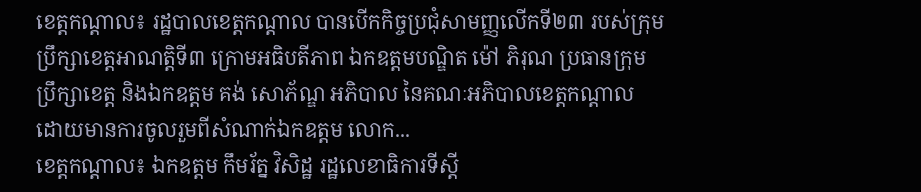ខេត្តកណ្តាល៖ រដ្ឋបាលខេត្តកណ្តាល បានបើកកិច្ចប្រជុំសាមញ្ញលើកទី២៣ របស់ក្រុមប្រឹក្សាខេត្តអាណត្តិទី៣ ក្រោមអធិបតីភាព ឯកឧត្តមបណ្ឌិត ម៉ៅ ភិរុណ ប្រធានក្រុមប្រឹក្សាខេត្ត និងឯកឧត្តម គង់ សោភ័ណ្ឌ អភិបាល នៃគណៈអភិបាលខេត្តកណ្តាល ដោយមានការចូលរួមពីសំណាក់ឯកឧត្តម លោក...
ខេត្តកណ្តាល៖ ឯកឧត្តម កឹមរ័ត្ន វិសិដ្ឋ រដ្ឋលេខាធិការទីស្តី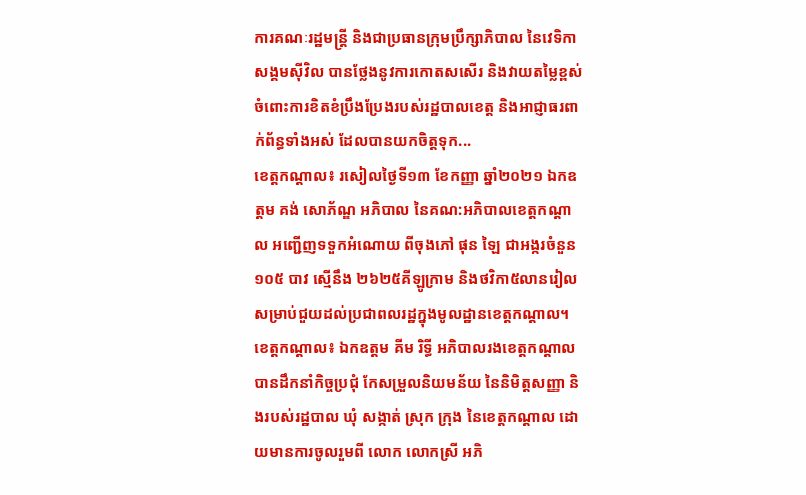ការគណៈរដ្ឋមន្រ្តី និងជាប្រធានក្រុមប្រឹក្សាភិបាល នៃវេទិកាសង្គមស៊ីវិល បានថ្លែងនូវការកោតសសើរ និងវាយតម្លៃខ្ពស់ចំពោះការខិតខំប្រឹងប្រែងរបស់រដ្ឋបាលខេត្ត និងអាជ្ញាធរពាក់ព័ន្ធទាំងអស់ ដែលបានយកចិត្តទុក...
ខេត្តកណ្តាល៖ រសៀលថ្ងៃទី១៣ ខែកញ្ញា ឆ្នាំ២០២១ ឯកឧត្តម គង់ សោភ័ណ្ឌ អភិបាល នៃគណ:អភិបាលខេត្តកណ្តាល អញ្ជើញទទួកអំណោយ ពីចុងភៅ ផុន ឡៃ ជាអង្ករចំនួន ១០៥ បាវ ស្មើនឹង ២៦២៥គីឡូក្រាម និងថវិកា៥លានរៀល សម្រាប់ជួយដល់ប្រជាពលរដ្ឋក្នុងមូលដ្ឋានខេត្តកណ្ដាល។
ខេត្តកណ្តាល៖ ឯកឧត្តម គីម រិទ្ធី អភិបាលរងខេត្តកណ្តាល បានដឹកនាំកិច្ចប្រជុំ កែសម្រួលនិយមន័យ នៃនិមិត្តសញ្ញា និងរបស់រដ្ឋបាល ឃុំ សង្កាត់ ស្រុក ក្រុង នៃខេត្តកណ្តាល ដោយមានការចូលរួមពី លោក លោកស្រី អភិ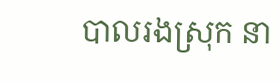បាលរងស្រុក នា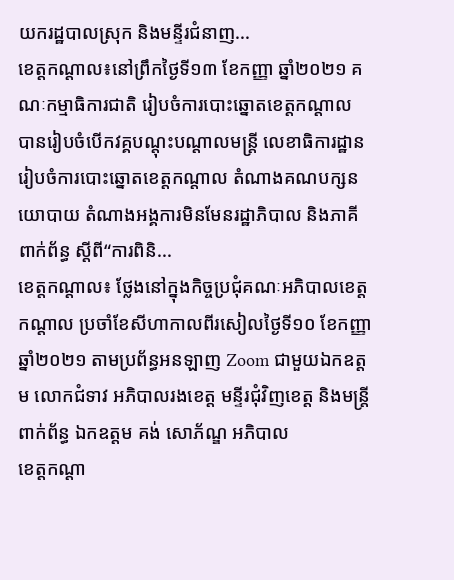យករដ្ឋបាលស្រុក និងមន្ទីរជំនាញ...
ខេត្តកណ្តាល៖នៅព្រឹកថ្ងៃទី១៣ ខែកញ្ញា ឆ្នាំ២០២១ គណៈកម្មាធិការជាតិ រៀបចំការបោះឆ្នោតខេត្តកណ្តាល បានរៀបចំបើកវគ្គបណ្តុះបណ្តាលមន្ត្រី លេខាធិការដ្ឋានរៀបចំការបោះឆ្នោតខេត្តកណ្តាល តំណាងគណបក្សនយោបាយ តំណាងអង្គការមិនមែនរដ្ឋាភិបាល និងភាគីពាក់ព័ន្ធ ស្ដីពី“ការពិនិ...
ខេត្តកណ្តាល៖ ថ្លែងនៅក្នុងកិច្ចប្រជុំគណៈអភិបាលខេត្តកណ្ដាល ប្រចាំខែសីហាកាលពីរសៀលថ្ងៃទី១០ ខែកញ្ញា ឆ្នាំ២០២១ តាមប្រព័ន្ធអនឡាញ Zoom ជាមួយឯកឧត្តម លោកជំទាវ អភិបាលរងខេត្ត មន្ទីរជុំវិញខេត្ត និងមន្ត្រីពាក់ព័ន្ធ ឯកឧត្តម គង់ សោភ័ណ្ឌ អភិបាល
ខេត្តកណ្តា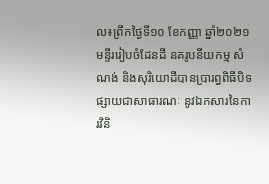ល៖ព្រឹកថ្ងៃទី១០ ខែកញ្ញា ឆ្នាំ២០២១ មន្ទីររៀបចំដែនដី នគរូបនីយកម្ម សំណង់ និងសុរិយោដីបានប្រារព្ធពិធីបិទផ្សាយជាសាធារណៈ នូវឯកសារនៃការវិនិ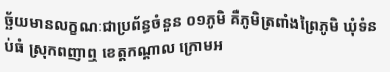ច្ឆ័យមានលក្ខណៈជាប្រព័ន្ធចំនួន ០១ភូមិ គឺភូមិត្រពាំងព្រៃភូមិ ឃុំទំនប់ធំ ស្រុកពញាឮ ខេត្ដកណ្ដាល ក្រោមអ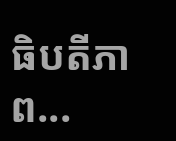ធិបតីភាព...